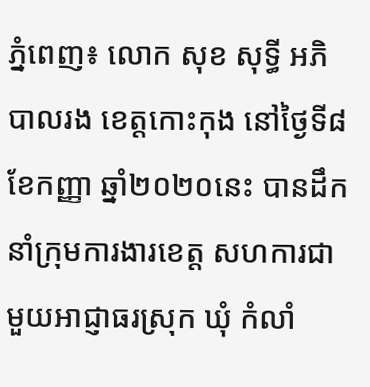ភ្នំពេញ៖ លោក សុខ សុទ្ធី អភិបាលរង ខេត្តកោះកុង នៅថ្ងៃទី៨ ខែកញ្ញា ឆ្នាំ២០២០នេះ បានដឹកនាំក្រុមការងារខេត្ត សហការជាមួយអាជ្ញាធរស្រុក ឃុំ កំលាំ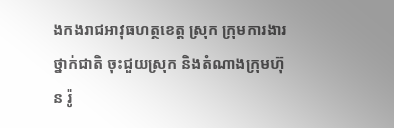ងកងរាជអាវុធហត្ថខេត្ត ស្រុក ក្រុមការងារថ្នាក់ជាតិ ចុះជួយស្រុក និងតំណាងក្រុមហ៊ុន រ៉ូ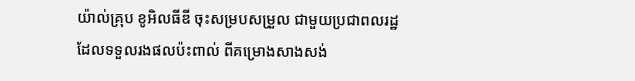យ៉ាល់គ្រុប ខូអិលធីឌី ចុះសម្របសម្រួល ជាមួយប្រជាពលរដ្ឋ ដែលទទួលរងផលប៉ះពាល់ ពីគម្រោងសាងសង់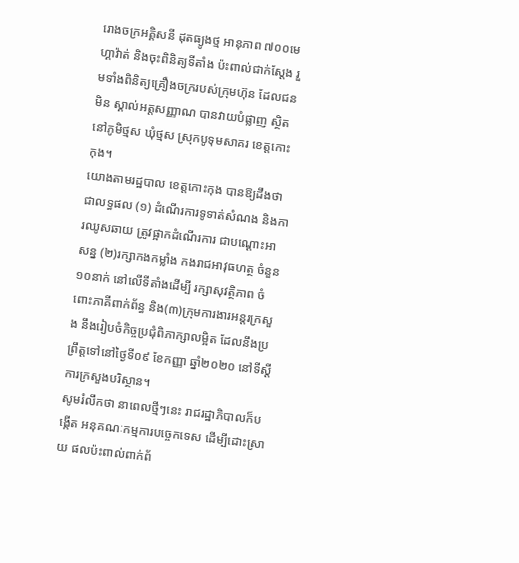រោងចក្រអគ្គិសនី ដុតធ្យូងថ្ម អានុភាព ៧០០មេហ្គាវ៉ាត់ និងចុះពិនិត្យទីតាំង ប៉ះពាល់ជាក់ស្តែង រួមទាំងពិនិត្យគ្រឿងចក្ររបស់ក្រុមហ៊ុន ដែលជនមិន ស្គាល់អត្តសញ្ញាណ បានវាយបំផ្លាញ ស្ថិតនៅភូមិថ្មស ឃុំថ្មស ស្រុកបូទុមសាគរ ខេត្តកោះកុង។
យោងតាមរដ្ឋបាល ខេត្តកោះកុង បានឱ្យដឹងថា ជាលទ្ធផល (១) ដំណើរការទូទាត់សំណង និងការឈូសឆាយ ត្រូវផ្អាកដំណើរការ ជាបណ្តោះអាសន្ន (២)រក្សាកងកម្លាំង កងរាជអាវុធហត្ថ ចំនួន១០នាក់ នៅលើទីតាំងដើម្បី រក្សាសុវត្ថិភាព ចំពោះភាគីពាក់ព័ន្ធ និង(៣)ក្រុមការងារអន្តរក្រសួង នឹងរៀបចំកិច្ចប្រជុំពិភាក្សាលម្អិត ដែលនឹងប្រព្រឹត្តទៅនៅថ្ងៃទី០៩ ខែកញ្ញា ឆ្នាំ២០២០ នៅទីស្តីការក្រសួងបរិស្ថាន។
សូមរំលឹកថា នាពេលថ្មីៗនេះ រាជរដ្ឋាភិបាលក៏បង្កើត អនុគណៈកម្មការបច្ចេកទេស ដើម្បីដោះស្រាយ ផលប៉ះពាល់ពាក់ព័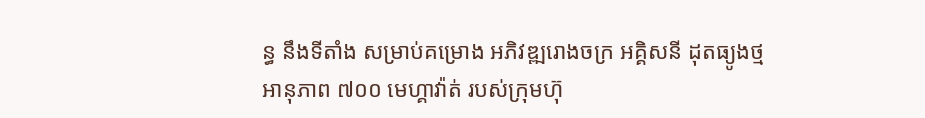ន្ធ នឹងទីតាំង សម្រាប់គម្រោង អភិវឌ្ឍរោងចក្រ អគ្គិសនី ដុតធ្យូងថ្ម អានុភាព ៧០០ មេហ្គាវ៉ាត់ របស់ក្រុមហ៊ុ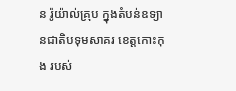ន រ៉ូយ៉ាល់គ្រុប ក្នុងតំបន់ឧទ្យានជាតិបទុមសាគរ ខេត្តកោះកុង របស់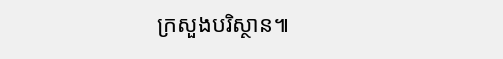ក្រសួងបរិស្ថាន៕